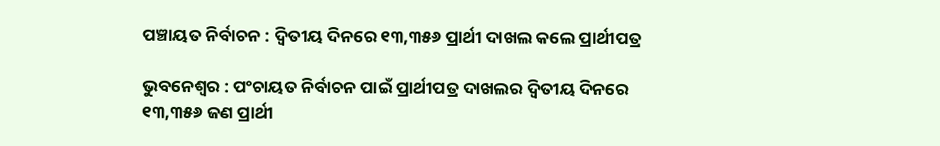ପଞ୍ଚାୟତ ନିର୍ବାଚନ : ଦ୍ୱିତୀୟ ଦିନରେ ୧୩,୩୫୬ ପ୍ରାର୍ଥୀ ଦାଖଲ କଲେ ପ୍ରାର୍ଥୀପତ୍ର

ଭୁବନେଶ୍ୱର : ପଂଚାୟତ ନିର୍ବାଚନ ପାଇଁ ପ୍ରାର୍ଥୀପତ୍ର ଦାଖଲର ଦ୍ୱିତୀୟ ଦିନରେ ୧୩,୩୫୬ ଜଣ ପ୍ରାର୍ଥୀ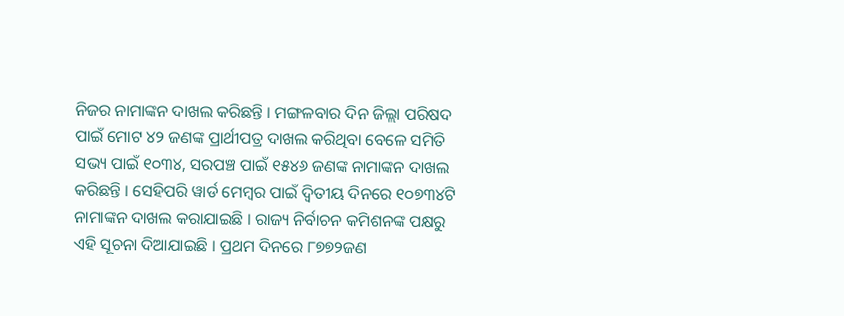ନିଜର ନାମାଙ୍କନ ଦାଖଲ କରିଛନ୍ତି । ମଙ୍ଗଳବାର ଦିନ ଜିଲ୍ଲା ପରିଷଦ ପାଇଁ ମୋଟ ୪୨ ଜଣଙ୍କ ପ୍ରାର୍ଥୀପତ୍ର ଦାଖଲ କରିଥିବା ବେଳେ ସମିତି ସଭ୍ୟ ପାଇଁ ୧୦୩୪, ସରପଞ୍ଚ ପାଇଁ ୧୫୪୬ ଜଣଙ୍କ ନାମାଙ୍କନ ଦାଖଲ କରିଛନ୍ତି । ସେହିପରି ୱାର୍ଡ ମେମ୍ବର ପାଇଁ ଦ୍ୱିତୀୟ ଦିନରେ ୧୦୭୩୪ଟି ନାମାଙ୍କନ ଦାଖଲ କରାଯାଇଛି । ରାଜ୍ୟ ନିର୍ବାଚନ କମିଶନଙ୍କ ପକ୍ଷରୁ ଏହି ସୂଚନା ଦିଆଯାଇଛି । ପ୍ରଥମ ଦିନରେ ୮୭୭୨ଜଣ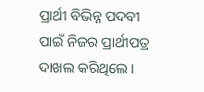ପ୍ରାର୍ଥୀ ବିଭିନ୍ନ ପଦବୀ ପାଇଁ ନିଜର ପ୍ରାର୍ଥୀପତ୍ର ଦାଖଲ କରିଥିଲେ ।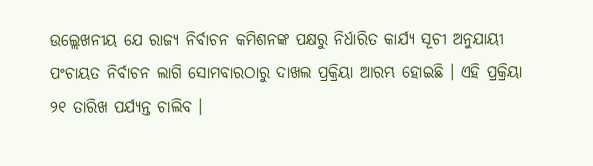ଉଲ୍ଲେଖନୀୟ ଯେ ରାଜ୍ୟ ନିର୍ବାଚନ କମିଶନଙ୍କ ପକ୍ଷରୁ ନିର୍ଧାରିତ କାର୍ଯ୍ୟ ସୂଚୀ ଅନୁଯାୟୀ ପଂଚାୟତ ନିର୍ବାଚନ ଲାଗି ସୋମବାରଠାରୁ ଦାଖଲ ପ୍ରକ୍ରିୟା ଆରମ୍ଭ ହୋଇଛି । ଏହି ପ୍ରକ୍ରିୟା ୨୧ ତାରିଖ ପର୍ଯ୍ୟନ୍ତ ଚାଲିବ ।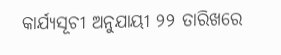କାର୍ଯ୍ୟସୂଚୀ ଅନୁଯାୟୀ ୨୨ ତାରିଖରେ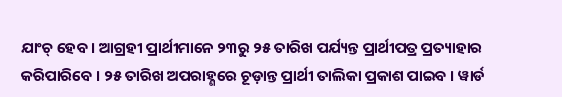ଯାଂଚ୍‌ ହେବ । ଆଗ୍ରହୀ ପ୍ରାର୍ଥୀମାନେ ୨୩ରୁ ୨୫ ତାରିଖ ପର୍ଯ୍ୟନ୍ତ ପ୍ରାର୍ଥୀପତ୍ର ପ୍ରତ୍ୟାହାର କରିପାରିବେ । ୨୫ ତାରିଖ ଅପରାହ୍ଣରେ ଚୂଡ଼ାନ୍ତ ପ୍ରାର୍ଥୀ ତାଲିକା ପ୍ରକାଶ ପାଇବ । ୱାର୍ଡ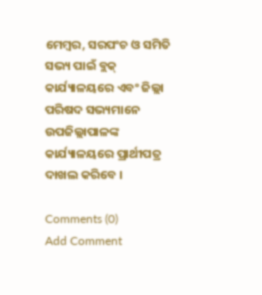ମେମ୍ବର, ସରପଂଚ ଓ ସମିତି ସଭ୍ୟ ପାଇଁ ବ୍ଲକ୍‌ କାର୍ଯ୍ୟାଳୟରେ ଏବଂ ଜିଲ୍ଲା ପରିଷଦ ସଭ୍ୟମାନେ ଉପଜିଲ୍ଲାପାଳଙ୍କ କାର୍ଯ୍ୟାଳୟରେ ପ୍ରାର୍ଥୀପତ୍ର ଦାଖଲ କରିବେ ।

Comments (0)
Add Comment